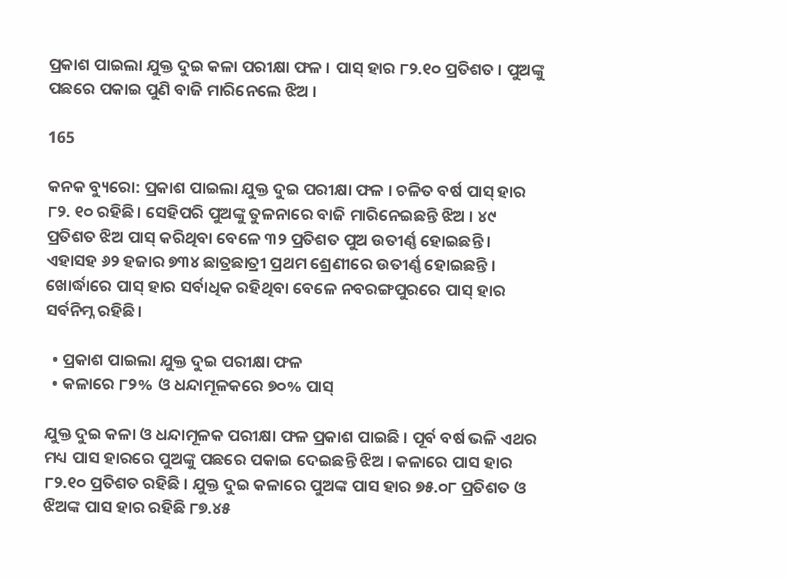ପ୍ରକାଶ ପାଇଲା ଯୁକ୍ତ ଦୁଇ କଳା ପରୀକ୍ଷା ଫଳ । ପାସ୍ ହାର ୮୨.୧୦ ପ୍ରତିଶତ । ପୁଅଙ୍କୁ ପଛରେ ପକାଇ ପୁଣି ବାଜି ମାରିନେଲେ ଝିଅ ।

165

କନକ ବ୍ୟୁରୋ: ପ୍ରକାଶ ପାଇଲା ଯୁକ୍ତ ଦୁଇ ପରୀକ୍ଷା ଫଳ । ଚଳିତ ବର୍ଷ ପାସ୍ ହାର ୮୨. ୧୦ ରହିଛି । ସେହିପରି ପୁଅଙ୍କୁ ତୁଳନାରେ ବାଜି ମାରିନେଇଛନ୍ତି ଝିଅ । ୪୯ ପ୍ରତିଶତ ଝିଅ ପାସ୍ କରିଥିବା ବେଳେ ୩୨ ପ୍ରତିଶତ ପୁଅ ଉତୀର୍ଣ୍ଣ ହୋଇଛନ୍ତି । ଏହାସହ ୬୨ ହଜାର ୭୩୪ ଛାତ୍ରଛାତ୍ରୀ ପ୍ରଥମ ଶ୍ରେଣୀରେ ଉତୀର୍ଣ୍ଣ ହୋଇଛନ୍ତି । ଖୋର୍ଦ୍ଧାରେ ପାସ୍ ହାର ସର୍ବାଧିକ ରହିଥିବା ବେଳେ ନବରଙ୍ଗପୁରରେ ପାସ୍ ହାର ସର୍ବନିମ୍ନ ରହିଛି ।

  • ପ୍ରକାଶ ପାଇଲା ଯୁକ୍ତ ଦୁଇ ପରୀକ୍ଷା ଫଳ
  • କଳାରେ ୮୨% ଓ ଧନ୍ଦାମୂଳକରେ ୭୦% ପାସ୍

ଯୁକ୍ତ ଦୁଇ କଳା ଓ ଧନ୍ଦାମୂଳକ ପରୀକ୍ଷା ଫଳ ପ୍ରକାଶ ପାଇଛି । ପୂର୍ବ ବର୍ଷ ଭଳି ଏଥର ମଧ୍ୟ ପାସ ହାରରେ ପୁଅଙ୍କୁ ପଛରେ ପକାଇ ଦେଇଛନ୍ତି ଝିଅ । କଳାରେ ପାସ ହାର ୮୨.୧୦ ପ୍ରତିଶତ ରହିଛି । ଯୁକ୍ତ ଦୁଇ କଳାରେ ପୁଅଙ୍କ ପାସ ହାର ୭୫.୦୮ ପ୍ରତିଶତ ଓ ଝିଅଙ୍କ ପାସ ହାର ରହିଛି ୮୭.୪୫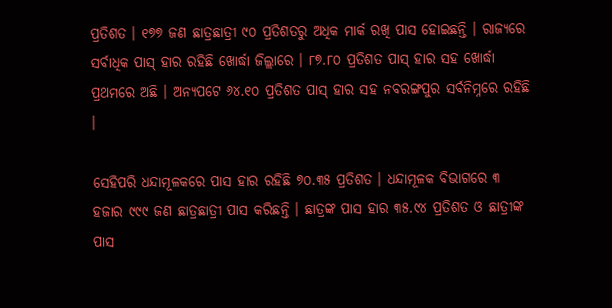ପ୍ରତିଶତ । ୧୭୭ ଜଣ ଛାତ୍ରଛାତ୍ରୀ ୯୦ ପ୍ରତିଶତରୁ ଅଧିକ ମାର୍କ ରଖି ପାସ ହୋଇଛନ୍ତି । ରାଜ୍ୟରେ ସର୍ବାଧିକ ପାସ୍ ହାର ରହିଛି ଖୋର୍ଦ୍ଧା ଜିଲ୍ଲାରେ । ୮୭.୮୦ ପ୍ରତିଶତ ପାସ୍ ହାର ସହ ଖୋର୍ଦ୍ଧା ପ୍ରଥମରେ ଅଛି । ଅନ୍ୟପଟେ ୬୪.୧୦ ପ୍ରତିଶତ ପାସ୍ ହାର ସହ ନବରଙ୍ଗପୁର ସର୍ବନିମ୍ନରେ ରହିଛି ।

ସେହିପରି ଧନ୍ଦାମୂଳକରେ ପାସ ହାର ରହିଛି ୭୦.୩୫ ପ୍ରତିଶତ । ଧନ୍ଦାମୂଳକ ବିଭାଗରେ ୩ ହଜାର ୯୯୯ ଜଣ ଛାତ୍ରଛାତ୍ରୀ ପାସ କରିଛନ୍ତି । ଛାତ୍ରଙ୍କ ପାସ ହାର ୩୫.୯୪ ପ୍ରତିଶତ ଓ ଛାତ୍ରୀଙ୍କ ପାସ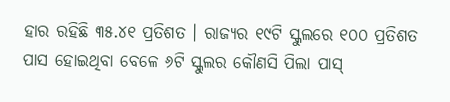ହାର ରହିଛି ୩୫.୪୧ ପ୍ରତିଶତ । ରାଜ୍ୟର ୧୯ଟି ସ୍କୁଲରେ ୧୦୦ ପ୍ରତିଶତ ପାସ ହୋଇଥିବା ବେଳେ ୬ଟି ସ୍କୁଲର କୌଣସି ପିଲା ପାସ୍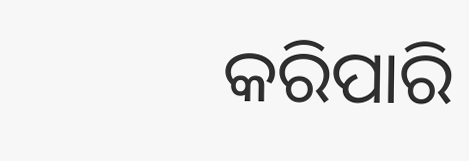କରିପାରି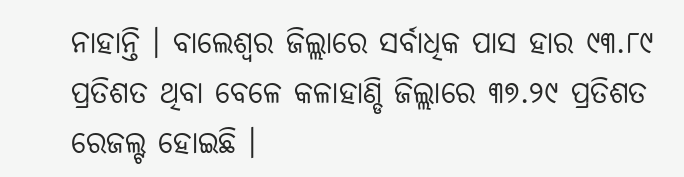ନାହାନ୍ତି । ବାଲେଶ୍ୱର ଜିଲ୍ଲାରେ ସର୍ବାଧିକ ପାସ ହାର ୯୩.୮୯ ପ୍ରତିଶତ ଥିବା ବେଳେ କଳାହାଣ୍ଡି ଜିଲ୍ଲାରେ ୩୭.୨୯ ପ୍ରତିଶତ ରେଜଲ୍ଟ ହୋଇଛି ।